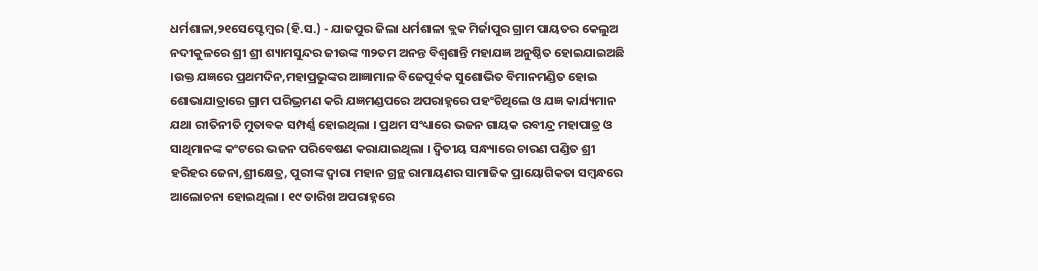ଧର୍ମଶାଳା,୨୧ସେପ୍ଟେମ୍ବର (ହି.ସ.) - ଯାଜପୁର ଜିଲା ଧର୍ମଶାଳା ବ୍ଲକ ମିର୍ଜାପୁର ଗ୍ରାମ ପାୟତର କେଲୁଅ ନଦୀକୁଳରେ ଶ୍ରୀ ଶ୍ରୀ ଶ୍ୟାମସୁନ୍ଦର ଜୀଉଙ୍କ ୩୨ତମ ଅନନ୍ତ ବିଶ୍ୱଶାନ୍ତି ମହାଯଜ୍ଞ ଅନୁଷ୍ଠିତ ହୋଇଯାଇଅଛି ।ଉକ୍ତ ଯଜ୍ଞରେ ପ୍ରଥମଦିନ,ମହାପ୍ରଭୁଙ୍କର ଆଜ୍ଞାମାଳ ବିଜେପୂର୍ବକ ସୁଶୋଭିତ ବିମାନମଣ୍ଡିତ ହୋଇ ଶୋଭାଯାତ୍ରାରେ ଗ୍ରାମ ପରିଭ୍ରମଣ କରି ଯଜ୍ଞମଣ୍ଡପରେ ଅପରାହ୍ନରେ ପହଂଚିଥିଲେ ଓ ଯଜ୍ଞ କାର୍ଯ୍ୟମାନ ଯଥା ରୀତିନୀତି ମୁତାବକ ସମ୍ପର୍ଣ୍ଣ ହୋଇଥିଲା । ପ୍ରଥମ ସଂଧ୍ୟାରେ ଭଜନ ଗାୟକ ରବୀନ୍ଦ୍ର ମହାପାତ୍ର ଓ ସାଥିମାନଙ୍କ କଂଟରେ ଭଜନ ପରିବେଷଣ କରାଯାଇଥିଲା । ଦ୍ୱିତୀୟ ସନ୍ଧ୍ୟାରେ ଚାରଣ ପଣ୍ଡିତ ଶ୍ରୀ ହରିହର ଜେନା,ଶ୍ରୀକ୍ଷେତ୍ର, ପୁରୀଙ୍କ ଦ୍ୱାରା ମହାନ ଗ୍ରନ୍ଥ ରାମାୟଣର ସାମାଜିକ ପ୍ରାୟୋଗିକତା ସମ୍ବନ୍ଧରେ ଆଲୋଚନା ହୋଇଥିଲା । ୧୯ ତାରିଖ ଅପରାହ୍ନରେ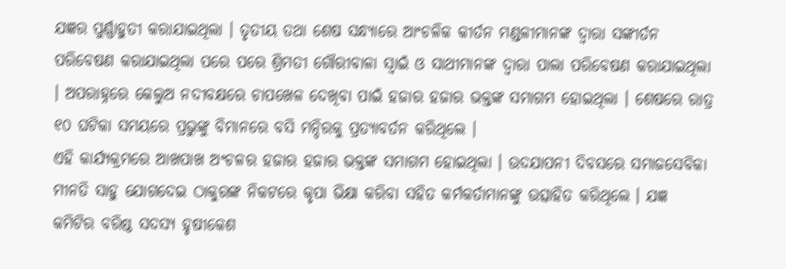ଯଜ୍ଞର ପୁର୍ଣ୍ଣାହୁତୀ କରାଯାଇଥିଲା । ତୃତୀୟ ତଥା ଶେଷ ସନ୍ଧ୍ୟାରେ ଆଂଚଳିକ କୀର୍ତନ ମଣ୍ଡଳୀମାନଙ୍କ ଦ୍ୱାରା ସଙ୍କୀର୍ତନ ପରିବେଷଣ କରାଯାଇଥିଲା ପରେ ପରେ ଶ୍ରିମତୀ ଗୌରୀବାଳା ସ୍ୱାଇଁ ଓ ସାଥୀମାନଙ୍କ ଦ୍ୱାରା ପାଲା ପରିବେଷଣ କରାଯାଇଥିଲା । ଅପରାହ୍ନରେ କେଲୁଅ ନଦୀବକ୍ଷରେ ଚାପଖେଳ ଦେଖିବା ପାଇଁ ହଜାର ହଜାର ଭକ୍ତଙ୍କ ସମାଗମ ହୋଇଥିଲା । ଶେଷରେ ରାତ୍ର ୧୦ ଘଟିକା ସମୟରେ ପ୍ରଭୁଙ୍କୁ ବିମାନରେ ବସି ମନ୍ଦିରକୁ ପ୍ରତ୍ୟାବର୍ତନ କରିଥିଲେ ।
ଏହି କାର୍ଯ୍ୟକ୍ରମରେ ଆଖପାଖ ଅଂଚଳର ହଜାର ହଜାର ଭକ୍ତଙ୍କ ସମାଗମ ହୋଇଥିଲା । ଉଦଯାପନୀ ଦିବସରେ ସମାଜସେବିକା ମୀନତି ସାହୁ ଯୋଗଦେଇ ଠାକୁରଙ୍କ ନିକଟରେ କୃପା ଭିକ୍ଷା କରିବା ସହିତ କର୍ମକର୍ତାମାନଙ୍କୁ ଉତ୍ସାହିତ କରିଥିଲେ । ଯଜ୍ଞ କମିଟିର ବରିଷ୍ଠ ସଦସ୍ୟ ହୃଷୀକେଶ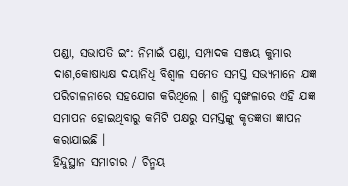ପଣ୍ଡା, ସଭାପତି ଇଂ: ନିମାଇଁ ପଣ୍ଡା, ସମ୍ପାଦକ ସଞ୍ଜୟ କୁମାର ଦାଶ,କୋଷାଧ୍ୟକ୍ଷ ଦୟାନିଧି ବିଶ୍ୱାଳ ସମେତ ସମସ୍ତ ସଭ୍ୟମାନେ ଯଜ୍ଞ ପରିଚାଳନାରେ ସହଯୋଗ କରିଥିଲେ । ଶାନ୍ତି ସୃଙ୍ଖଳାରେ ଏହି ଯଜ୍ଞ ସମାପନ ହୋଇଥିବାରୁ କମିଟି ପକ୍ଷରୁ ସମସ୍ତଙ୍କୁ କୃତଜ୍ଞତା ଜ୍ଞାପନ କରାଯାଇଛି ।
ହିନ୍ଦୁସ୍ଥାନ ସମାଚାର / ଚିନ୍ମୟ